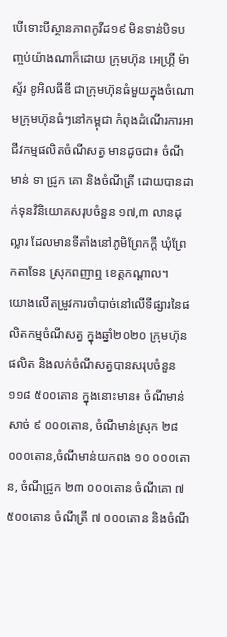បើទោះបីស្ថានភាពកូវីដ១៩ មិនទាន់បិទបញ្ចប់យ៉ាងណាក៏ដោយ ក្រុមហ៊ុន អេហ្គ្រី ម៉ាស្ទ័រ ខូអិលធីឌី ជាក្រុមហ៊ុនធំមួយក្នុងចំណោមក្រុមហ៊ុនធំៗនៅកម្ពុជា កំពុងដំណើរការអាជីវកម្មផលិតចំណីសត្វ មានដូចជា៖ ចំណីមាន់ ទា ជ្រូក គោ និងចំណីត្រី ដោយបានដាក់ទុនវិនិយោគសរុបចំនួន ១៧,៣ លានដុល្លារ ដែលមានទីតាំងនៅភូមិព្រែកក្តី ឃុំព្រែកតាទែន ស្រុកពញាឮ ខេត្តកណ្តាល។
យោងលើតម្រូវការចាំបាច់នៅលើទីផ្សារនៃផលិតកម្មចំណីសត្វ ក្នុងឆ្នាំ២០២០ ក្រុមហ៊ុនផលិត និងលក់ចំណីសត្វបានសរុបចំនួន ១១៨ ៥០០តោន ក្នុងនោះមាន៖ ចំណីមាន់សាច់ ៩ ០០០តោន, ចំណីមាន់ស្រុក ២៨ ០០០តោន,ចំណីមាន់យកពង ១០ ០០០តោន, ចំណីជ្រូក ២៣ ០០០តោន ចំណីគោ ៧ ៥០០តោន ចំណីត្រី ៧ ០០០តោន និងចំណី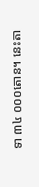ទា ៣៤ ០០០តោន។ នេះតា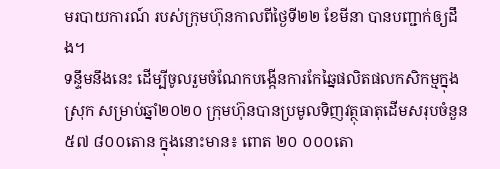មរបាយការណ៍ របស់ក្រុមហ៊ុនកាលពីថ្ងៃទី២២ ខែមីនា បានបញ្ជាក់ឲ្យដឹង។
ទន្ទឹមនឹងនេះ ដើម្បីចូលរួមចំណែកបង្កើនការកែឆ្នៃផលិតផលកសិកម្មក្នុងស្រុក សម្រាប់ឆ្នាំ២០២០ ក្រុមហ៊ុនបានប្រមូលទិញវត្ថុធាតុដើមសរុបចំនួន ៥៧ ៨០០តោន ក្នុងនោះមាន៖ ពោត ២០ ០០០តោ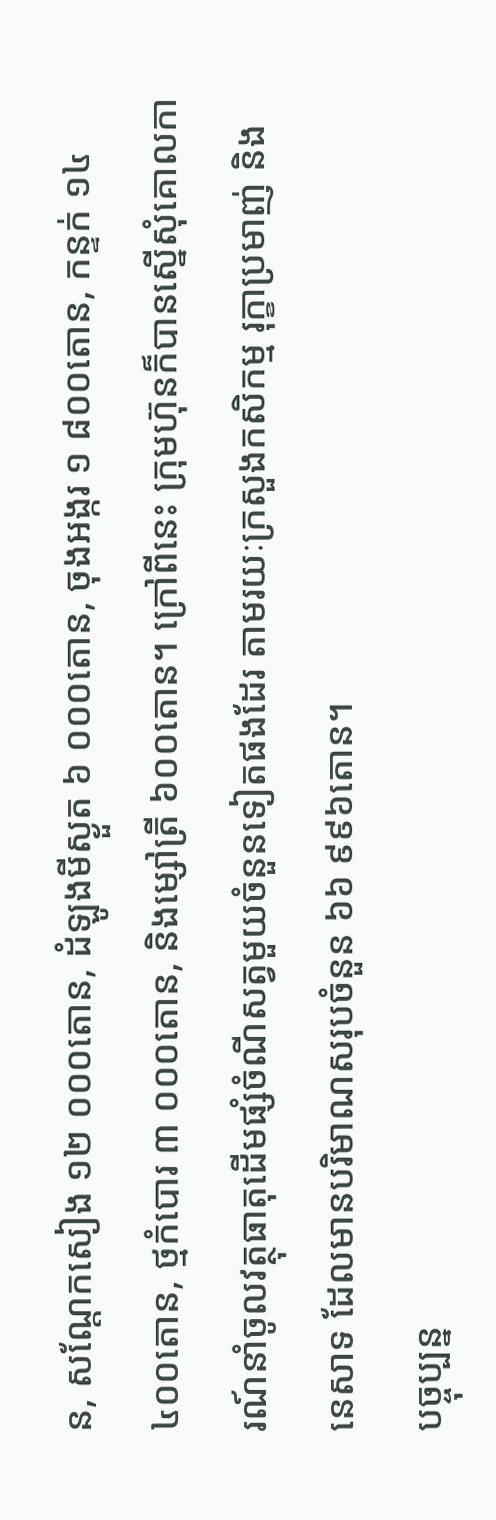ន, សណ្តែកសៀង ១២ ០០០តោន, ដំឡូងមីស្ងួត ៦ ០០០តោន, ចុងអង្ករ ១ ៨០០តោន, កន្ទក់ ១៤ ៤០០តោន, ថ្មកំបោរ ៣ ០០០តោន, និងម្សៅត្រី ៦០០តោន។ ក្រៅពីនេះ ក្រុមហ៊ុនក៏បានស្នើសុំគោលការណ៍នាំចូលវត្ថុធាតុដើមផ្សំចំណីសត្វមួយចំនួនទៀតផងដែរ តាមរយៈក្រសួងកសិកម្ម រុក្ខាប្រមាញ់ និងនេសាទ ដែលមានបរិមាណសរុបចំនួន ៦៦ ៩៩៦តោន។
បច្ចុប្បន្ន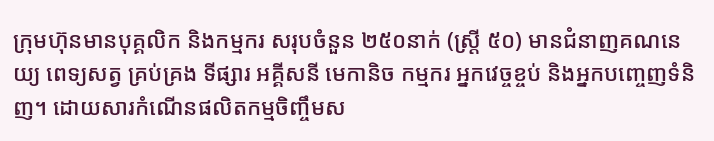ក្រុមហ៊ុនមានបុគ្គលិក និងកម្មករ សរុបចំនួន ២៥០នាក់ (ស្រ្តី ៥០) មានជំនាញគណនេយ្យ ពេទ្យសត្វ គ្រប់គ្រង ទីផ្សារ អគ្គីសនី មេកានិច កម្មករ អ្នកវេច្ចខ្ចប់ និងអ្នកបញ្ចេញទំនិញ។ ដោយសារកំណើនផលិតកម្មចិញ្ចឹមស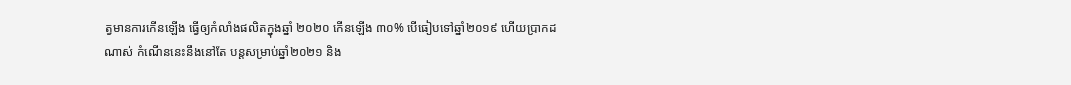ត្វមានការកើនឡើង ធ្វើឲ្យកំលាំងផលិតក្នុងឆ្នាំ ២០២០ កើនឡើង ៣០% បើធៀបទៅឆ្នាំ២០១៩ ហើយប្រាកដណាស់ កំណើននេះនឹងនៅតែ បន្តសម្រាប់ឆ្នាំ២០២១ និង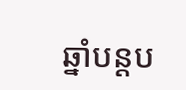ឆ្នាំបន្តប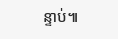ន្ទាប់៕